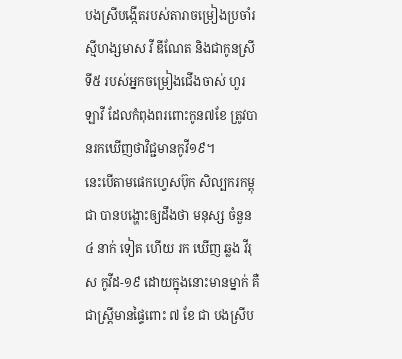បងស្រីបង្កើតរបស់តារាចម្រៀងប្រចាំរស្មីហង្សមាស វី ឌីណែត និងជាកូនស្រីទី៥ របស់អ្នកចម្រៀងជើងចាស់ ហួរ ឡាវី ដែលកំពុងពរពោះកូន៧ខែ ត្រូវបានរកឃើញថាវិជ្ជមានកូវី១៩។
នេះបើតាមផេកហ្វេសប៊ុក សិល្បករកម្ពុជា បានបង្ហោះឲ្យដឹងថា មនុស្ស ចំនួន ៤ នាក់ ទៀត ហើយ រក ឃើញ ឆ្លង វីរុស កូវីដ-១៩ ដោយក្នុងនោះមានម្នាក់ គឺជាស្រ្តីមានផ្ទៃពោះ ៧ ខែ ជា បងស្រីប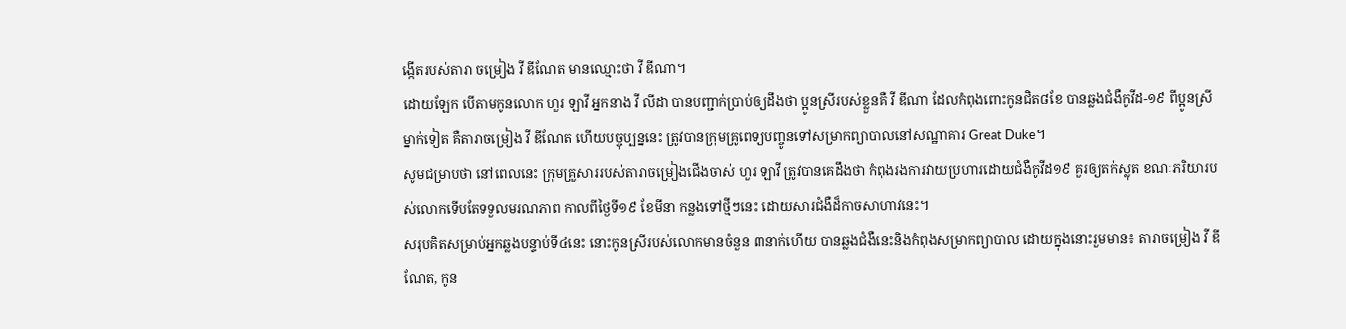ង្កើតរបស់តារា ចម្រៀង វី ឌីណែត មានឈ្មោះថា វី ឌីណា។
ដោយឡែក បើតាមកូនលោក ហួរ ឡាវី អ្នកនាង វី លីដា បានបញ្ជាក់ប្រាប់ឲ្យដឹងថា ប្អូនស្រីរបស់ខ្លួនគឺ វី ឌីណា ដែលកំពុងពោះកូនជិត៨ខែ បានឆ្លងជំងឺកូវីដ-១៩ ពីប្អូនស្រីម្នាក់ទៀត គឺតារាចម្រៀង វី ឌីណែត ហើយបច្ចុប្បន្ននេះ ត្រូវបានក្រុមគ្រូពេទ្យបញ្ចូនទៅសម្រាកព្យាបាលនៅសណ្ឋាគារ Great Duke។
សូមជម្រាបថា នៅពេលនេះ ក្រុមគ្រួសាររបស់តារាចម្រៀងជើងចាស់ ហួរ ឡាវី ត្រូវបានគេដឹងថា កំពុងរងការវាយប្រហារដោយជំងឺកូវីដ១៩ គួរឲ្យតក់ស្លុត ខណៈភរិយារបស់លោកទើបតែទទួលមរណភាព កាលពីថ្ងៃទី១៩ ខែមីនា កន្លងទៅថ្មីៗនេះ ដោយសារជំងឺដ៏កាចសាហាវនេះ។
សរុបគិតសម្រាប់អ្នកឆ្លងបន្ទាប់ទី៤នេះ នោះកូនស្រីរបស់លោកមានចំនួន ៣នាក់ហើយ បានឆ្លងជំងឺនេះនិងកំពុងសម្រាកព្យាបាល ដោយក្នុងនោះរួមមាន៖ តារាចម្រៀង វី ឌីណែត, កូន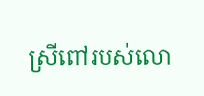ស្រីពៅរបស់លោ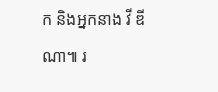ក និងអ្នកនាង វី ឌីណា៕ រ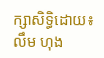ក្សាសិទ្ធិដោយ៖ លឹម ហុង